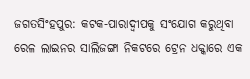ଜଗତସିଂହପୁର: କଟକ-ପାରାଦ୍ୱୀପକୁ ସଂଯୋଗ କରୁଥିବା ରେଳ ଲାଇନର ସାଲିଜଙ୍ଗା ନିକଟରେ ଟ୍ରେନ ଧକ୍କାରେ ଏକ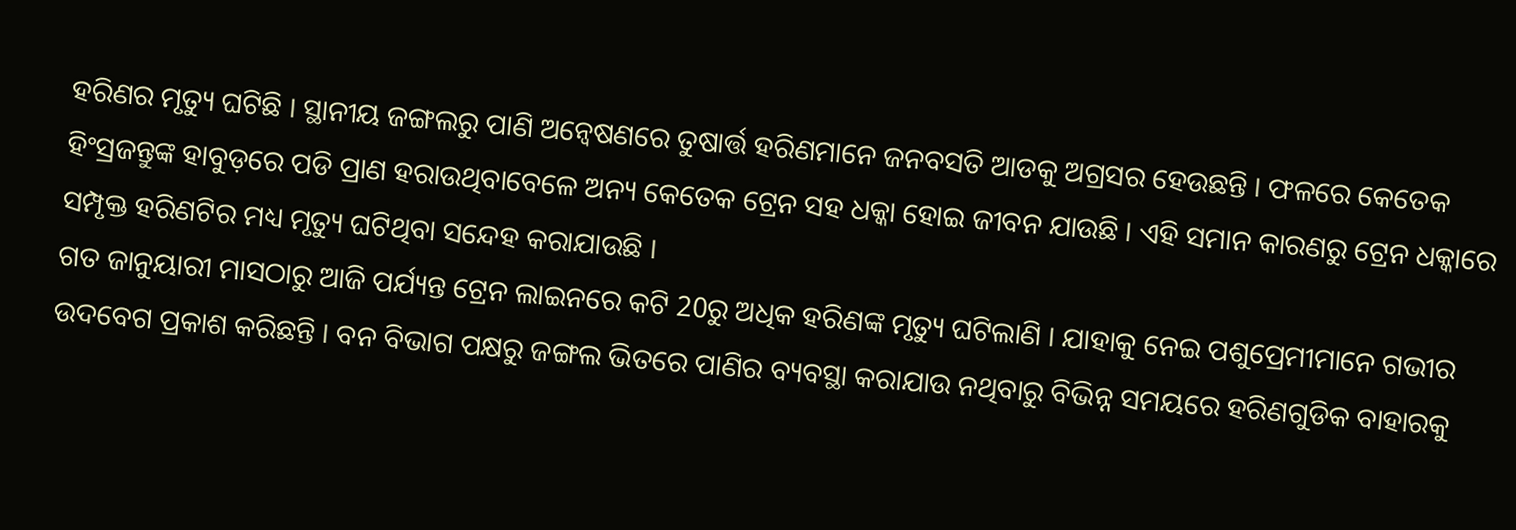ହରିଣର ମୃତ୍ୟୁ ଘଟିଛି । ସ୍ଥାନୀୟ ଜଙ୍ଗଲରୁ ପାଣି ଅନ୍ୱେଷଣରେ ତୁଷାର୍ତ୍ତ ହରିଣମାନେ ଜନବସତି ଆଡକୁ ଅଗ୍ରସର ହେଉଛନ୍ତି । ଫଳରେ କେତେକ ହିଂସ୍ରଜନ୍ତୁଙ୍କ ହାବୁଡ଼ରେ ପଡି ପ୍ରାଣ ହରାଉଥିବାବେଳେ ଅନ୍ୟ କେତେକ ଟ୍ରେନ ସହ ଧକ୍କା ହୋଇ ଜୀବନ ଯାଉଛି । ଏହି ସମାନ କାରଣରୁ ଟ୍ରେନ ଧକ୍କାରେ ସମ୍ପୃକ୍ତ ହରିଣଟିର ମଧ୍ୟ ମୃତ୍ୟୁ ଘଟିଥିବା ସନ୍ଦେହ କରାଯାଉଛି ।
ଗତ ଜାନୁୟାରୀ ମାସଠାରୁ ଆଜି ପର୍ଯ୍ୟନ୍ତ ଟ୍ରେନ ଲାଇନରେ କଟି 20ରୁ ଅଧିକ ହରିଣଙ୍କ ମୃତ୍ୟୁ ଘଟିଲାଣି । ଯାହାକୁ ନେଇ ପଶୁପ୍ରେମୀମାନେ ଗଭୀର ଉଦବେଗ ପ୍ରକାଶ କରିଛନ୍ତି । ବନ ବିଭାଗ ପକ୍ଷରୁ ଜଙ୍ଗଲ ଭିତରେ ପାଣିର ବ୍ୟବସ୍ଥା କରାଯାଉ ନଥିବାରୁ ବିଭିନ୍ନ ସମୟରେ ହରିଣଗୁଡିକ ବାହାରକୁ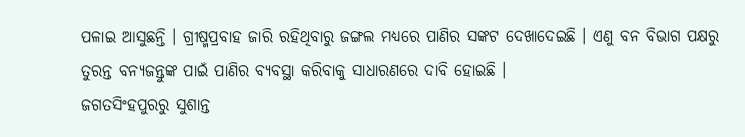ପଳାଇ ଆସୁଛନ୍ତି । ଗ୍ରୀଷ୍ମପ୍ରବାହ ଜାରି ରହିଥିବାରୁ ଜଙ୍ଗଲ ମଧ୍ୟରେ ପାଣିର ସଙ୍କଟ ଦେଖାଦେଇଛି । ଏଣୁ ବନ ବିଭାଗ ପକ୍ଷରୁ ତୁରନ୍ତ ବନ୍ୟଜନ୍ତୁଙ୍କ ପାଇଁ ପାଣିର ବ୍ୟବସ୍ଥା କରିବାକୁ ସାଧାରଣରେ ଦାବି ହୋଇଛି ।
ଜଗତସିଂହପୁରରୁ ସୁଶାନ୍ତ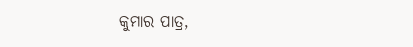କୁମାର ପାତ୍ର,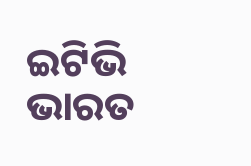ଇଟିଭି ଭାରତ